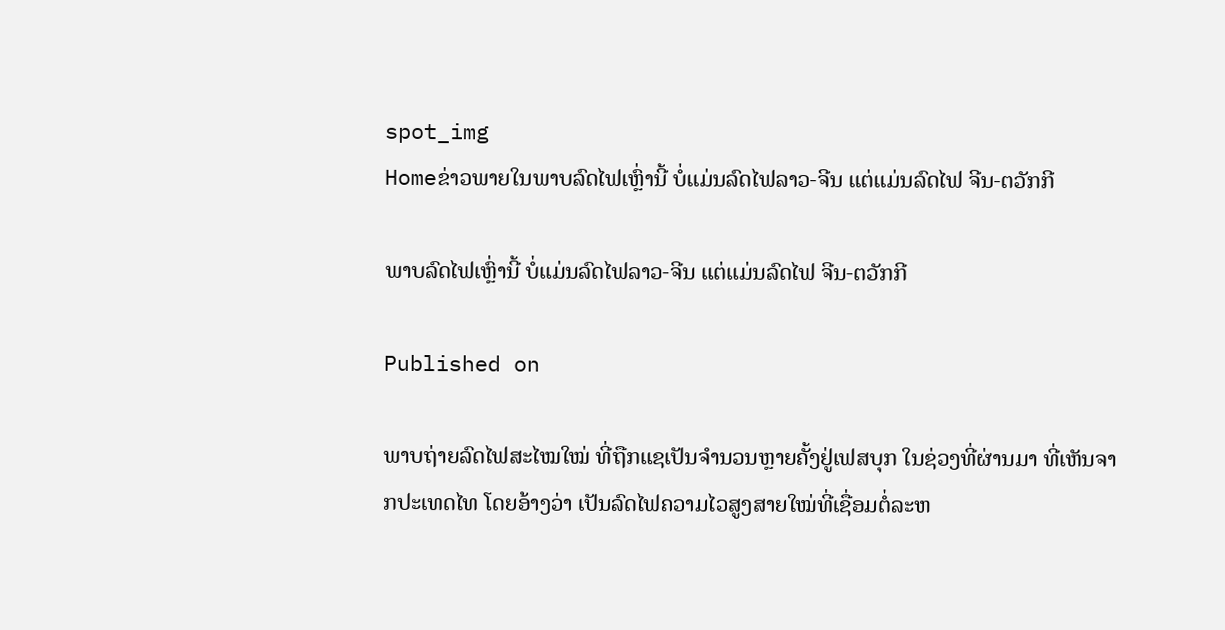spot_img
Homeຂ່າວພາຍໃນພາບລົດໄຟເຫຼົ່ານີ້ ບໍ່ແມ່ນລົດໄຟລາວ-ຈີນ ແຕ່ແມ່ນລົດໄຟ ຈີນ-ຕວັກກີ

ພາບລົດໄຟເຫຼົ່ານີ້ ບໍ່ແມ່ນລົດໄຟລາວ-ຈີນ ແຕ່ແມ່ນລົດໄຟ ຈີນ-ຕວັກກີ

Published on

ພາບຖ່າຍລົດໄຟສະໄໝໃໝ່ ທີ່ຖືກແຊເປັນຈໍານວນຫຼາຍຄັ້ງຢູ່ເຟສບຸກ ໃນຊ່ວງທີ່ຜ່ານມາ ທີ່ເຫັນຈາກປະເທດໄທ ໂດຍອ້າງວ່າ ເປັນລົດໄຟຄວາມໄວສູງສາຍໃໝ່ທີ່ເຊື່ອມຕໍ່ລະຫ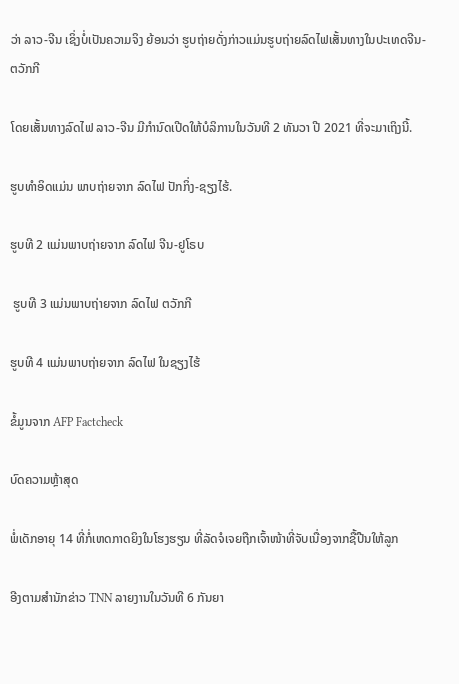ວ່າ ລາວ-ຈີນ ເຊິ່ງບໍ່ເປັນຄວາມຈິງ ຍ້ອນວ່າ ຮູບຖ່າຍດັ່ງກ່າວແມ່ນຮູບຖ່າຍລົດໄຟເສັ້ນທາງໃນປະເທດຈີນ-ຕວັກກີ

ໂດຍເສັ້ນທາງລົດໄຟ ລາວ-ຈີນ ມີກໍານົດເປີດໃຫ້ບໍລິການໃນວັນທີ 2 ທັນວາ ປີ 2021 ທີ່ຈະມາເຖິງນີ້.

ຮູບທໍາອິດແມ່ນ ພາບຖ່າຍຈາກ ລົດໄຟ ປັກກິ່ງ-ຊຽງໄຮ້.

ຮູບທີ 2 ແມ່ນພາບຖ່າຍຈາກ ລົດໄຟ ຈີນ-ຢູໂຣບ

 ຮູບທີ 3 ແມ່ນພາບຖ່າຍຈາກ ລົດໄຟ ຕວັກກີ

ຮູບທີ 4 ແມ່ນພາບຖ່າຍຈາກ ລົດໄຟ ໃນຊຽງໄຮ້

ຂໍ້ມູນຈາກ AFP Factcheck

ບົດຄວາມຫຼ້າສຸດ

ພໍ່ເດັກອາຍຸ 14 ທີ່ກໍ່ເຫດກາດຍິງໃນໂຮງຮຽນ ທີ່ລັດຈໍເຈຍຖືກເຈົ້າໜ້າທີ່ຈັບເນື່ອງຈາກຊື້ປືນໃຫ້ລູກ

ອີງຕາມສຳນັກຂ່າວ TNN ລາຍງານໃນວັນທີ 6 ກັນຍາ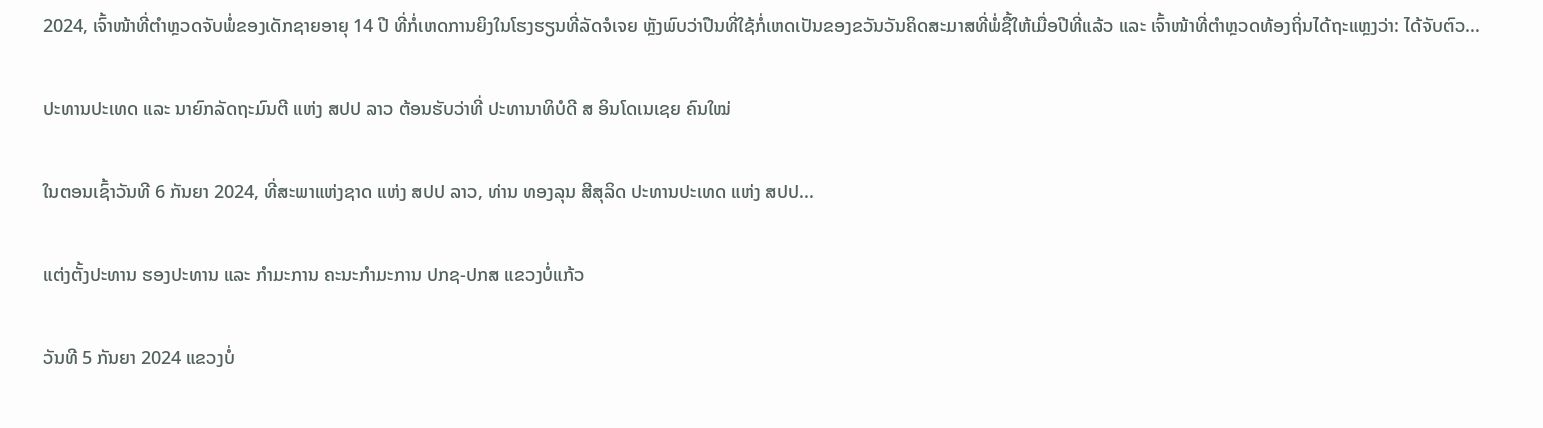2024, ເຈົ້າໜ້າທີ່ຕຳຫຼວດຈັບພໍ່ຂອງເດັກຊາຍອາຍຸ 14 ປີ ທີ່ກໍ່ເຫດການຍິງໃນໂຮງຮຽນທີ່ລັດຈໍເຈຍ ຫຼັງພົບວ່າປືນທີ່ໃຊ້ກໍ່ເຫດເປັນຂອງຂວັນວັນຄິດສະມາສທີ່ພໍ່ຊື້ໃຫ້ເມື່ອປີທີ່ແລ້ວ ແລະ ເຈົ້າໜ້າທີ່ຕຳຫຼວດທ້ອງຖິ່ນໄດ້ຖະແຫຼງວ່າ: ໄດ້ຈັບຕົວ...

ປະທານປະເທດ ແລະ ນາຍົກລັດຖະມົນຕີ ແຫ່ງ ສປປ ລາວ ຕ້ອນຮັບວ່າທີ່ ປະທານາທິບໍດີ ສ ອິນໂດເນເຊຍ ຄົນໃໝ່

ໃນຕອນເຊົ້າວັນທີ 6 ກັນຍາ 2024, ທີ່ສະພາແຫ່ງຊາດ ແຫ່ງ ສປປ ລາວ, ທ່ານ ທອງລຸນ ສີສຸລິດ ປະທານປະເທດ ແຫ່ງ ສປປ...

ແຕ່ງຕັ້ງປະທານ ຮອງປະທານ ແລະ ກຳມະການ ຄະນະກຳມະການ ປກຊ-ປກສ ແຂວງບໍ່ແກ້ວ

ວັນທີ 5 ກັນຍາ 2024 ແຂວງບໍ່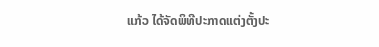ແກ້ວ ໄດ້ຈັດພິທີປະກາດແຕ່ງຕັ້ງປະ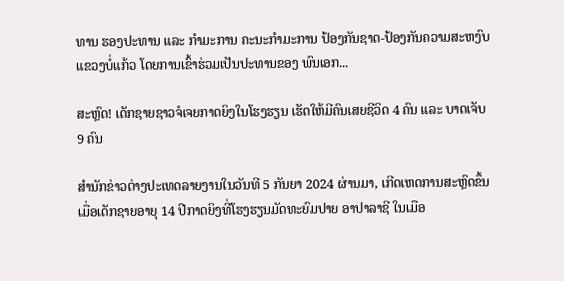ທານ ຮອງປະທານ ແລະ ກຳມະການ ຄະນະກຳມະການ ປ້ອງກັນຊາດ-ປ້ອງກັນຄວາມສະຫງົບ ແຂວງບໍ່ແກ້ວ ໂດຍການເຂົ້າຮ່ວມເປັນປະທານຂອງ ພົນເອກ...

ສະຫຼົດ! ເດັກຊາຍຊາວຈໍເຈຍກາດຍິງໃນໂຮງຮຽນ ເຮັດໃຫ້ມີຄົນເສຍຊີວິດ 4 ຄົນ ແລະ ບາດເຈັບ 9 ຄົນ

ສຳນັກຂ່າວຕ່າງປະເທດລາຍງານໃນວັນທີ 5 ກັນຍາ 2024 ຜ່ານມາ, ເກີດເຫດການສະຫຼົດຂຶ້ນເມື່ອເດັກຊາຍອາຍຸ 14 ປີກາດຍິງທີ່ໂຮງຮຽນມັດທະຍົມປາຍ ອາປາລາຊີ ໃນເມືອ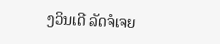ງວິນເດີ ລັດຈໍເຈຍ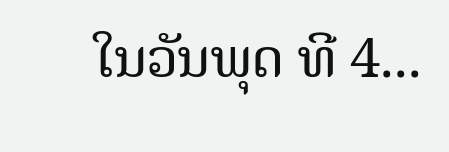ໃນວັນພຸດ ທີ 4...